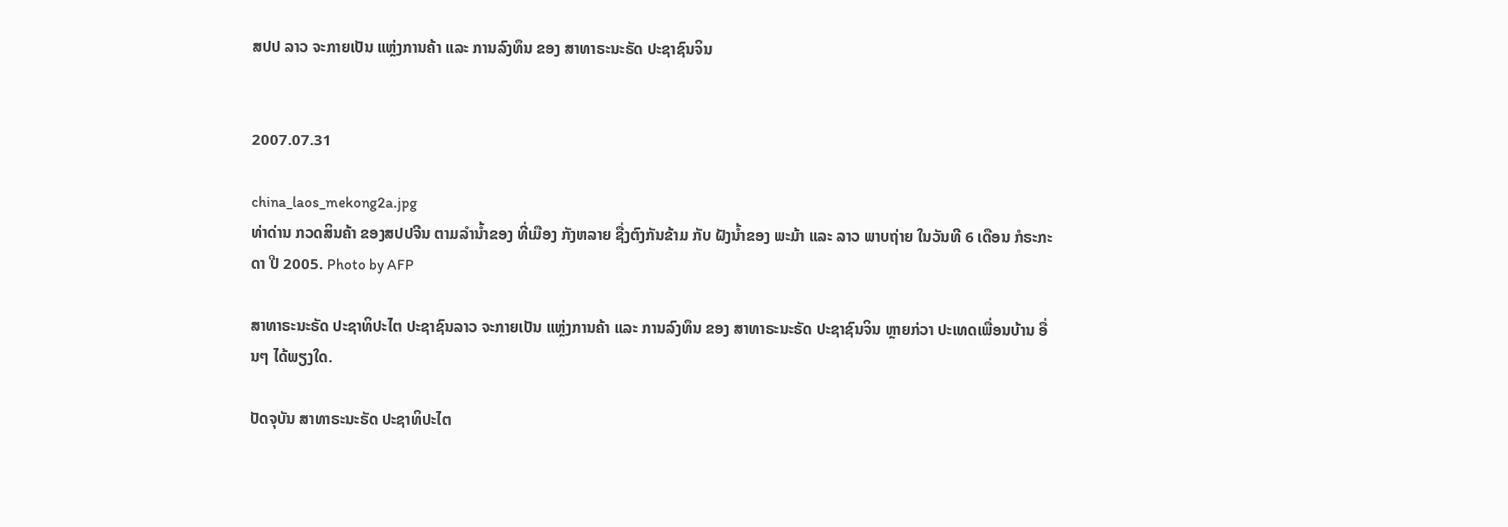ສປປ ລາວ ຈະກາຍເປັນ ແຫຼ່ງການຄ້າ ແລະ ການລົງທຶນ ຂອງ ສາທາຣະນະຣັດ ປະຊາຊົນຈິນ


2007.07.31

china_laos_mekong2a.jpg
ທ່າດ່ານ ກວດສິນຄ້າ ຂອງສປປຈີນ ຕາມລຳນ້ຳຂອງ ທີ່ເມືອງ ກັງຫລາຍ ຊື່ງຕົງກັນຂ້າມ ກັບ ຝັງນ້ຳຂອງ ພະມ້າ ແລະ ລາວ ພາບຖ່າຍ ໃນວັນທີ 6 ເດືອນ ກໍຣະກະດາ ປີ 2005. Photo by AFP

ສາທາຣະນະຣັດ ປະຊາທິປະໄຕ ປະຊາຊົນລາວ ຈະກາຍເປັນ ແຫຼ່ງການຄ້າ ແລະ ການລົງທຶນ ຂອງ ສາທາຣະນະຣັດ ປະຊາຊົນຈິນ ຫຼາຍກ່ວາ ປະເທດເພື່ອນບ້ານ ອື່ນໆ ໄດ້ພຽງໃດ.

ປັດຈຸບັນ ສາທາຣະນະຣັດ ປະຊາທິປະໄຕ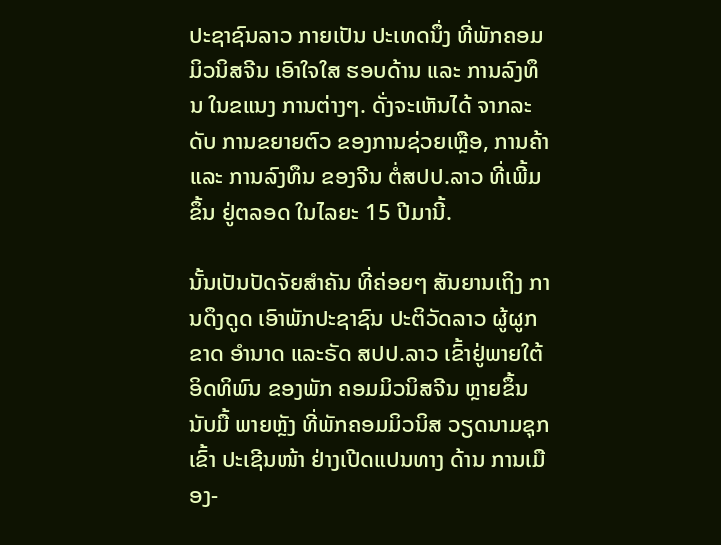ປະຊາຊົນລາວ ກາຍເປັນ ປະເທດນຶ່ງ ທີ່ພັກຄອມ ມິວນິສຈີນ ເອົາໃຈໃສ ຮອບດ້ານ ແລະ ການລົງທຶນ ໃນຂແນງ ການຕ່າງໆ. ດັ່ງຈະເຫັນໄດ້ ຈາກລະດັບ ການຂຍາຍຕົວ ຂອງການຊ່ວຍເຫຼືອ, ການຄ້າ ແລະ ການລົງທຶນ ຂອງຈີນ ຕໍ່ສປປ.ລາວ ທີ່ເພີ້ມຂຶ້ນ ຢູ່ຕລອດ ໃນໄລຍະ 15 ປີມານີ້.

ນັ້ນເປັນປັດຈັຍສຳຄັນ ທີ່ຄ່ອຍໆ ສັນຍານເຖິງ ການດຶງດູດ ເອົາພັກປະຊາຊົນ ປະຕິວັດລາວ ຜູ້ຜູກຂາດ ອຳນາດ ແລະຣັດ ສປປ.ລາວ ເຂົ້າຢູ່ພາຍໃຕ້ ອິດທິພົນ ຂອງພັກ ຄອມມິວນິສຈີນ ຫຼາຍຂຶ້ນນັບມື້ ພາຍຫຼັງ ທີ່ພັກຄອມມິວນິສ ວຽດນາມຊຸກເຂົ້າ ປະເຊີນໜ້າ ຢ່າງເປີດແປນທາງ ດ້ານ ການເມືອງ-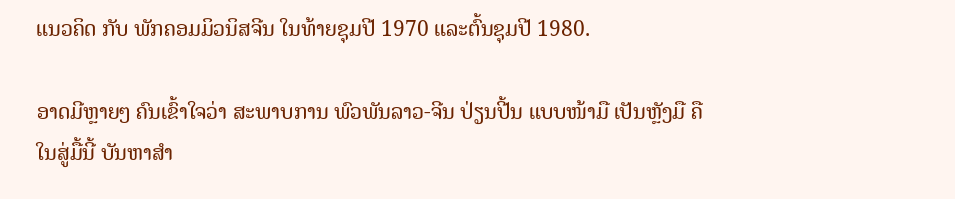ແນວຄິດ ກັບ ພັກຄອມມິວນິສຈີນ ໃນທ້າຍຊຸມປີ 1970 ແລະຕົ້ນຊຸມປີ 1980.

ອາດມີຫຼາຍໆ ຄົນເຂົ້າໃຈວ່າ ສະພາບການ ພົວພັນລາວ-ຈີນ ປ່ຽນປີ້ນ ແບບໜ້າມື ເປັນຫຼັງມື ຄື ໃນສູ່ມື້ນີ້ ບັນຫາສຳ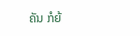ຄັນ ກໍຍ້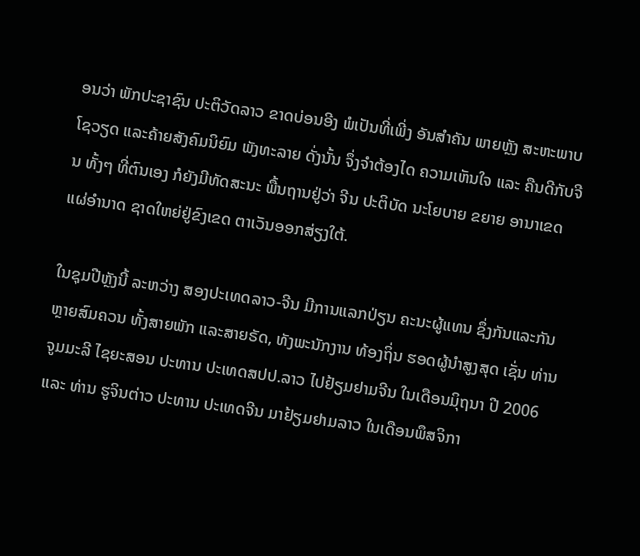ອນວ່າ ພັກປະຊາຊົນ ປະຕິວັດລາວ ຂາດບ່ອນອີງ ພໍເປັນທີ່ເພີ່ງ ອັນສຳຄັນ ພາຍຫຼັງ ສະຫະພາບ ໂຊວຽດ ແລະຄ້າຍສັງຄົມນິຍົມ ພັງທະລາຍ ດັ່ງນັ້ນ ຈຶ່ງຈຳຕ້ອງໄດ ຄວາມເຫັນໃຈ ແລະ ຄືນດີກັບຈີນ ທັ້ງໆ ທີ່ຕົນເອງ ກໍຍັງມີທັດສະນະ ພື້ນຖານຢູ່ວ່າ ຈີນ ປະຕິບັດ ນະໂຍບາຍ ຂຍາຍ ອານາເຂດ ແຜ່ອຳນາດ ຊາດໃຫຍ່ຢູ່ຂົງເຂດ ຕາເວັນອອກສ່ຽງໃຕ້.

ໃນຊຸມປີຫຼັງນີ້ ລະຫວ່າງ ສອງປະເທດລາວ-ຈີນ ມີການແລກປ່ຽນ ຄະນະຜູ້ແທນ ຊຶ່ງກັນແລະກັນ ຫຼາຍສົມຄວນ ທັ້ງສາຍພັກ ແລະສາຍຣັດ, ທັງພະນັກງານ ທ້ອງຖິ່ນ ຮອດຜູ້ນຳສູງສຸດ ເຊັ່ນ ທ່ານ ຈູມມະລີ ໄຊຍະສອນ ປະທານ ປະເທດສປປ.ລາວ ໄປຢ້ຽມຢາມຈີນ ໃນເດືອນມິຸຖນາ ປີ 2006 ແລະ ທ່ານ ຮູຈິນຕ່າວ ປະທານ ປະເທດຈີນ ມາຢ້ຽມຢາມລາວ ໃນເດືອນພຶສຈິກາ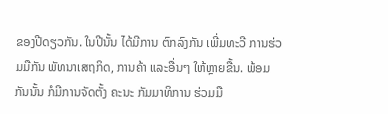ຂອງປີດຽວກັນ. ໃນປີນັ້ນ ໄດ້ມີການ ຕົກລົງກັນ ເພີ່ມທະວີ ການຮ່ວມມືກັນ ພັທນາເສຖກິດ, ການຄ້າ ແລະອື່ນໆ ໃຫ້ຫຼາຍຂື້ນ. ພ້ອມກັນນັ້ນ ກໍມີການຈັດຕັ້ງ ຄະນະ ກັມມາທິການ ຮ່ວມມື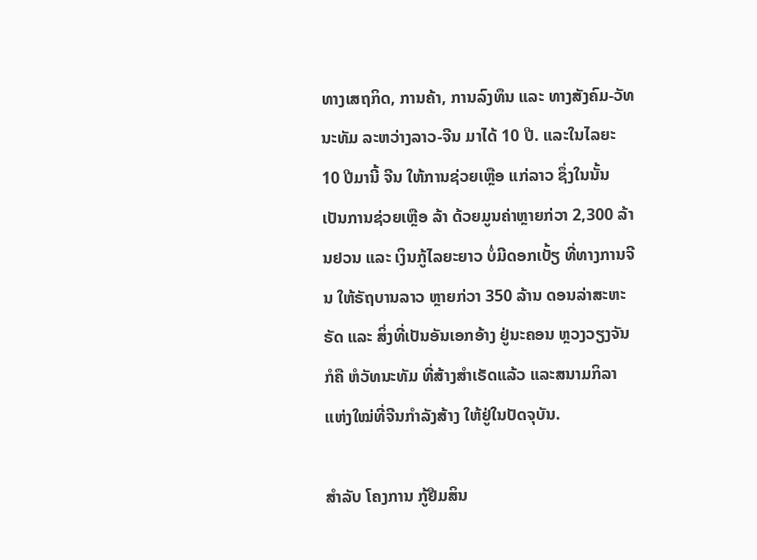ທາງເສຖກິດ, ການຄ້າ, ການລົງທຶນ ແລະ ທາງສັງຄົມ-ວັທນະທັມ ລະຫວ່າງລາວ-ຈີນ ມາໄດ້ 10 ປີ. ແລະໃນໄລຍະ 10 ປີມານີ້ ຈີນ ໃຫ້ການຊ່ວຍເຫຼືອ ແກ່ລາວ ຊຶ່ງໃນນັ້ນ ເປັນການຊ່ວຍເຫຼືອ ລ້າ ດ້ວຍມູນຄ່າຫຼາຍກ່ວາ 2,300 ລ້ານຢວນ ແລະ ເງິນກູ້ໄລຍະຍາວ ບໍ່ມີດອກເບັ້ຽ ທີ່ທາງການຈີນ ໃຫ້ຣັຖບານລາວ ຫຼາຍກ່ວາ 350 ລ້ານ ດອນລ່າສະຫະຣັດ ແລະ ສິ່ງທີ່ເປັນອັນເອກອ້າງ ຢູ່ນະຄອນ ຫຼວງວຽງຈັນກໍຄື ຫໍວັທນະທັມ ທີ່ສ້າງສຳເຣັດແລ້ວ ແລະສນາມກິລາ ແຫ່ງໃໝ່ທີ່ຈີນກຳລັງສ້າງ ໃຫ້ຢູ່ໃນປັດຈຸບັນ.

ສຳລັບ ໂຄງການ ກູ້ຢືມສິນ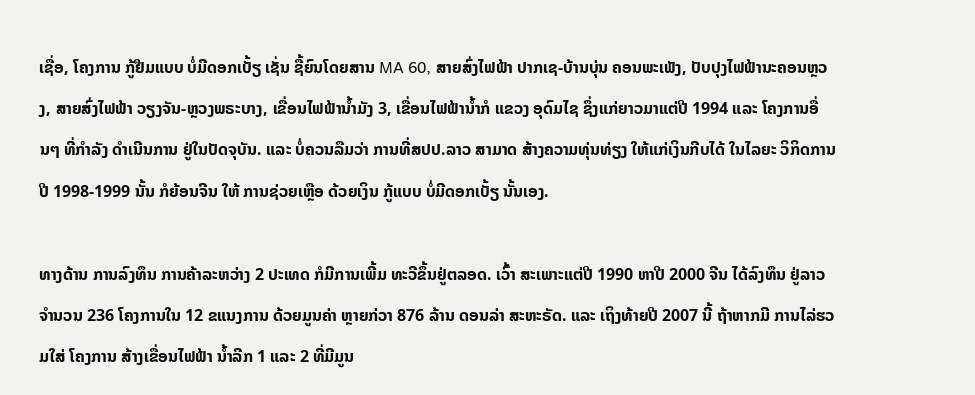ເຊື່ອ, ໂຄງການ ກູ້ຢືມແບບ ບໍ່ມີດອກເບັ້ຽ ເຊັ່ນ ຊື້ຍົນໂດຍສານ MA 60, ສາຍສົ່ງໄຟຟ້າ ປາກເຊ-ບ້ານບຸ່ນ ຄອນພະເພັງ, ປັບປຸງໄຟຟ້ານະຄອນຫຼວງ, ສາຍສົ່ງໄຟຟ້າ ວຽງຈັນ-ຫຼວງພຣະບາງ, ເຂື່ອນໄຟຟ້ານ້ຳມັງ 3, ເຂື່ອນໄຟຟ້ານ້ຳກໍ ແຂວງ ອຸດົມໄຊ ຊຶ່ງແກ່ຍາວມາແຕ່ປີ 1994 ແລະ ໂຄງການອື່ນໆ ທີ່ກຳລັງ ດຳເນີນການ ຢູ່ໃນປັດຈຸບັນ. ແລະ ບໍ່ຄວນລືມວ່າ ການທີ່ສປປ.ລາວ ສາມາດ ສ້າງຄວາມທຸ່ນທ່ຽງ ໃຫ້ແກ່ເງິນກີບໄດ້ ໃນໄລຍະ ວິກິດການ ປີ 1998-1999 ນັ້ນ ກໍຍ້ອນຈີນ ໃຫ້ ການຊ່ວຍເຫຼືອ ດ້ວຍເງິນ ກູ້ແບບ ບໍ່ມີດອກເບັ້ຽ ນັ້ນເອງ.

ທາງດ້ານ ການລົງທຶນ ການຄ້າລະຫວ່າງ 2 ປະເທດ ກໍມີການເພີ້ມ ທະວີຂຶ້ນຢູ່ຕລອດ. ເວົ້າ ສະເພາະແຕ່ປີ 1990 ຫາປີ 2000 ຈີນ ໄດ້ລົງທຶນ ຢູ່ລາວຈຳນວນ 236 ໂຄງການໃນ 12 ຂແນງການ ດ້ວຍມູນຄ່າ ຫຼາຍກ່ວາ 876 ລ້ານ ດອນລ່າ ສະຫະຣັດ. ແລະ ເຖິງທ້າຍປີ 2007 ນີ້ ຖ້າຫາກມີ ການໄລ່ຮວມໃສ່ ໂຄງການ ສ້າງເຂື່ອນໄຟຟ້າ ນ້ຳລີກ 1 ແລະ 2 ທີ່ມີມູນ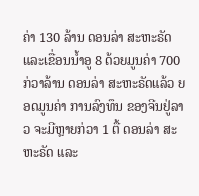ຄ່າ 130 ລ້ານ ດອນລ່າ ສະຫະຣັດ ແລະເຂື່ອນນ້ຳອູ 8 ດ້ວຍມູນຄ່າ 700 ກ່ວາລ້ານ ດອນລ່າ ສະຫະຣັດແລ້ວ ຍອດມູນຄ່າ ການລົງທຶນ ຂອງຈີນຢູ່ລາວ ຈະມີຫຼາຍກ່ວາ 1 ຕື້ ດອນລ່າ ສະຫະຣັດ ແລະ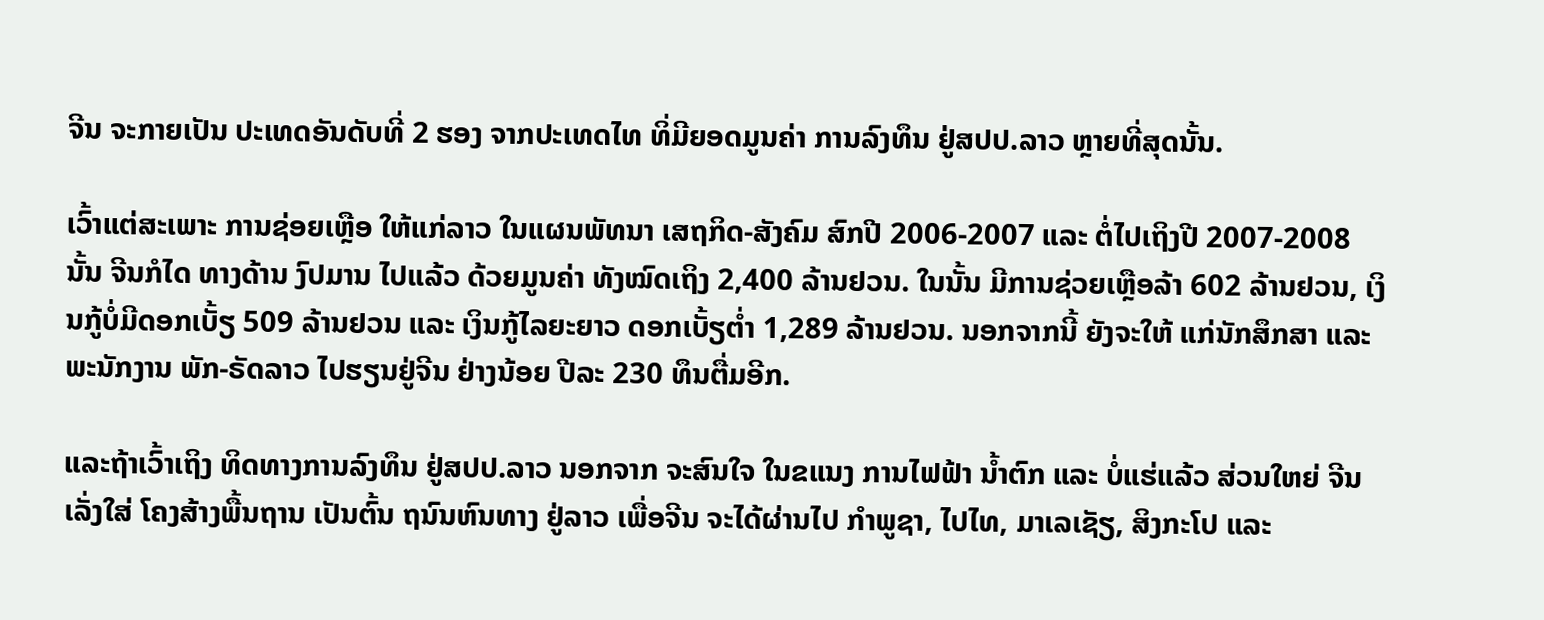ຈີນ ຈະກາຍເປັນ ປະເທດອັນດັບທີ່ 2 ຮອງ ຈາກປະເທດໄທ ທິ່ມີຍອດມູນຄ່າ ການລົງທຶນ ຢູ່ສປປ.ລາວ ຫຼາຍທີ່ສຸດນັ້ນ.

ເວົ້າແຕ່ສະເພາະ ການຊ່ອຍເຫຼືອ ໃຫ້ແກ່ລາວ ໃນແຜນພັທນາ ເສຖກິດ-ສັງຄົມ ສົກປີ 2006-2007 ແລະ ຕໍ່ໄປເຖິງປີ 2007-2008 ນັ້ນ ຈີນກໍໄດ ທາງດ້ານ ງົປມານ ໄປແລ້ວ ດ້ວຍມູນຄ່າ ທັງໝົດເຖິງ 2,400 ລ້ານຢວນ. ໃນນັ້ນ ມີການຊ່ວຍເຫຼືອລ້າ 602 ລ້ານຢວນ, ເງິນກູ້ບໍ່ມີດອກເບັ້ຽ 509 ລ້ານຢວນ ແລະ ເງິນກູ້ໄລຍະຍາວ ດອກເບັ້ຽຕ່ຳ 1,289 ລ້ານຢວນ. ນອກຈາກນີ້ ຍັງຈະໃຫ້ ແກ່ນັກສຶກສາ ແລະ ພະນັກງານ ພັກ-ຣັດລາວ ໄປຮຽນຢູ່ຈີນ ຢ່າງນ້ອຍ ປີລະ 230 ທຶນຕື່ມອີກ.

ແລະຖ້າເວົ້າເຖິງ ທິດທາງການລົງທຶນ ຢູ່ສປປ.ລາວ ນອກຈາກ ຈະສົນໃຈ ໃນຂແນງ ການໄຟຟ້າ ນ້ຳຕົກ ແລະ ບໍ່ແຮ່ແລ້ວ ສ່ວນໃຫຍ່ ຈີນເລັ່ງໃສ່ ໂຄງສ້າງພື້ນຖານ ເປັນຕົ້ນ ຖນົນຫົນທາງ ຢູ່ລາວ ເພື່ອຈີນ ຈະໄດ້ຜ່ານໄປ ກຳພູຊາ, ໄປໄທ, ມາເລເຊັຽ, ສິງກະໂປ ແລະ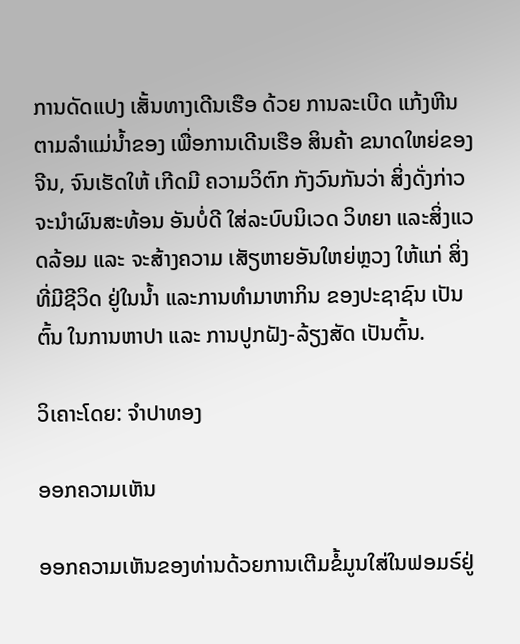ການດັດແປງ ເສັ້ນທາງເດີນເຮືອ ດ້ວຍ ການລະເບີດ ແກ້ງຫີນ ຕາມລຳແມ່ນ້ຳຂອງ ເພື່ອການເດີນເຮືອ ສິນຄ້າ ຂນາດໃຫຍ່ຂອງຈີນ, ຈົນເຮັດໃຫ້ ເກີດມີ ຄວາມວິຕົກ ກັງວົນກັນວ່າ ສິ່ງດັ່ງກ່າວ ຈະນຳຜົນສະທ້ອນ ອັນບໍ່ດີ ໃສ່ລະບົບນິເວດ ວິທຍາ ແລະສິ່ງແວດລ້ອມ ແລະ ຈະສ້າງຄວາມ ເສັຽຫາຍອັນໃຫຍ່ຫຼວງ ໃຫ້ແກ່ ສິ່ງທີ່ມີຊີວິດ ຢູ່ໃນນ້ຳ ແລະການທຳມາຫາກິນ ຂອງປະຊາຊົນ ເປັນຕົ້ນ ໃນການຫາປາ ແລະ ການປູກຝັງ-ລ້ຽງສັດ ເປັນຕົ້ນ.

ວິເຄາະໂດຍ: ຈຳປາທອງ

ອອກຄວາມເຫັນ

ອອກຄວາມເຫັນຂອງທ່ານດ້ວຍການເຕີມຂໍ້ມູນໃສ່ໃນຟອມຣ໌ຢູ່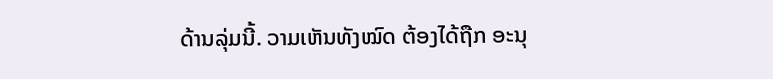ດ້ານລຸ່ມນີ້. ວາມເຫັນທັງໝົດ ຕ້ອງໄດ້ຖືກ ອະນຸ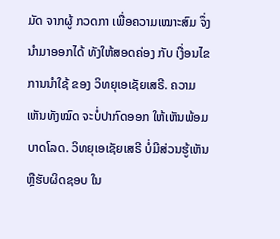ມັດ ຈາກຜູ້ ກວດກາ ເພື່ອຄວາມເໝາະສົມ ຈຶ່ງນໍາມາອອກໄດ້ ທັງໃຫ້ສອດຄ່ອງ ກັບ ເງື່ອນໄຂ ການນຳໃຊ້ ຂອງ ວິທຍຸເອເຊັຍເສຣີ. ຄວາມເຫັນທັງໝົດ ຈະບໍ່ປາກົດອອກ ໃຫ້ເຫັນພ້ອມບາດໂລດ. ວິທຍຸເອເຊັຍເສຣີ ບໍ່ມີສ່ວນຮູ້ເຫັນ ຫຼືຮັບຜິດຊອບ ໃນ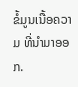ຂໍ້ມູນເນື້ອຄວາມ ທີ່ນໍາມາອອກ.